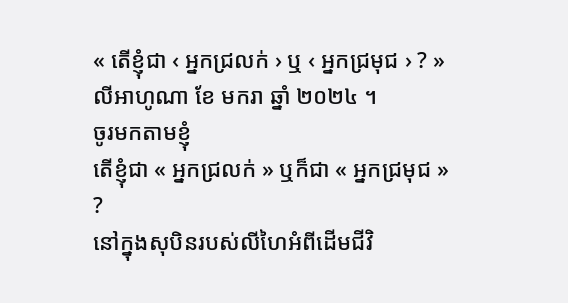« តើខ្ញុំជា ‹ អ្នកជ្រលក់ › ឬ ‹ អ្នកជ្រមុជ › ? » លីអាហូណា ខែ មករា ឆ្នាំ ២០២៤ ។
ចូរមកតាមខ្ញុំ
តើខ្ញុំជា « អ្នកជ្រលក់ » ឬក៏ជា « អ្នកជ្រមុជ » ?
នៅក្នុងសុបិនរបស់លីហៃអំពីដើមជីវិ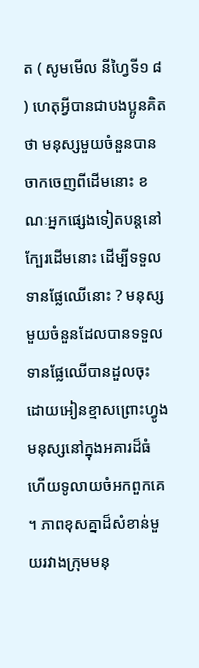ត ( សូមមើល នីហ្វៃទី១ ៨ ) ហេតុអ្វីបានជាបងប្អូនគិតថា មនុស្សមួយចំនួនបានចាកចេញពីដើមនោះ ខណៈអ្នកផ្សេងទៀតបន្តនៅក្បែរដើមនោះ ដើម្បីទទួលទានផ្លែឈើនោះ ? មនុស្សមួយចំនួនដែលបានទទួលទានផ្លែឈើបានដួលចុះ ដោយអៀនខ្មាសព្រោះហ្វូងមនុស្សនៅក្នុងអគារដ៏ធំ ហើយទូលាយចំអកពួកគេ ។ ភាពខុសគ្នាដ៏សំខាន់មួយរវាងក្រុមមនុ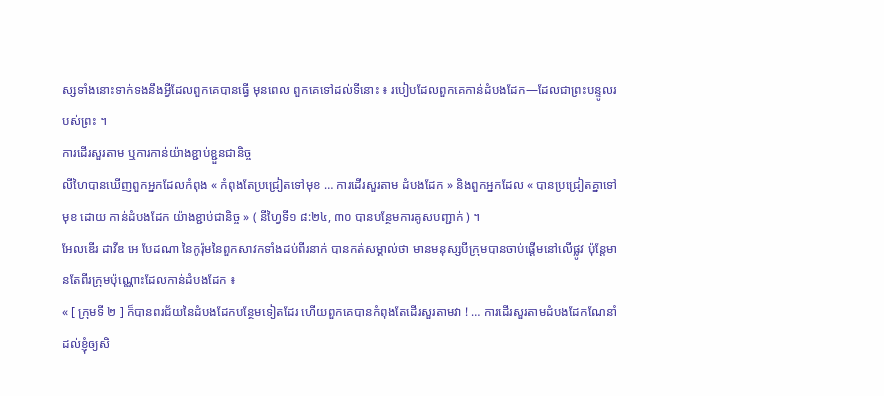ស្សទាំងនោះទាក់ទងនឹងអ្វីដែលពួកគេបានធ្វើ មុនពេល ពួកគេទៅដល់ទីនោះ ៖ របៀបដែលពួកគេកាន់ដំបងដែក—ដែលជាព្រះបន្ទូលរបស់ព្រះ ។
ការដើរសួរតាម ឬការកាន់យ៉ាងខ្ជាប់ខ្ជួនជានិច្ច
លីហៃបានឃើញពួកអ្នកដែលកំពុង « កំពុងតែប្រជ្រៀតទៅមុខ … ការដើរសួរតាម ដំបងដែក » និងពួកអ្នកដែល « បានប្រជ្រៀតគ្នាទៅមុខ ដោយ កាន់ដំបងដែក យ៉ាងខ្ជាប់ជានិច្ច » ( នីហ្វៃទី១ ៨:២៤, ៣០ បានបន្ថែមការគូសបញ្ជាក់ ) ។
អែលឌើរ ដាវីឌ អេ បែដណា នៃកូរ៉ុមនៃពួកសាវកទាំងដប់ពីរនាក់ បានកត់សម្គាល់ថា មានមនុស្សបីក្រុមបានចាប់ផ្ដើមនៅលើផ្លូវ ប៉ុន្តែមានតែពីរក្រុមប៉ុណ្ណោះដែលកាន់ដំបងដែក ៖
« [ ក្រុមទី ២ ] ក៏បានពរជ័យនៃដំបងដែកបន្ថែមទៀតដែរ ហើយពួកគេបានកំពុងតែដើរសួរតាមវា ! … ការដើរសួរតាមដំបងដែកណែនាំដល់ខ្ញុំឲ្យសិ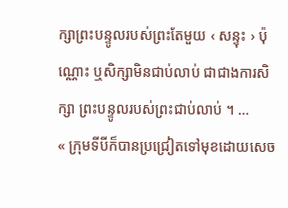ក្សាព្រះបន្ទូលរបស់ព្រះតែមួយ ‹ សន្ទុះ › ប៉ុណ្ណោះ ឬសិក្សាមិនជាប់លាប់ ជាជាងការសិក្សា ព្រះបន្ទូលរបស់ព្រះជាប់លាប់ ។ …
« ក្រុមទីបីក៏បានប្រជ្រៀតទៅមុខដោយសេច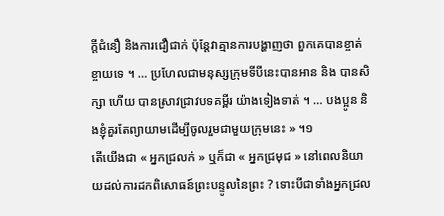ក្តីជំនឿ និងការជឿជាក់ ប៉ុន្ដែវាគ្មានការបង្ហាញថា ពួកគេបានខ្ចាត់ខ្ចាយទេ ។ … ប្រហែលជាមនុស្សក្រុមទីបីនេះបានអាន និង បានសិក្សា ហើយ បានស្រាវជ្រាវបទគម្ពីរ យ៉ាងទៀងទាត់ ។ … បងប្អូន និងខ្ញុំគួរតែព្យាយាមដើម្បីចូលរួមជាមួយក្រុមនេះ » ។១
តើយើងជា « អ្នកជ្រលក់ » ឬក៏ជា « អ្នកជ្រមុជ » នៅពេលនិយាយដល់ការដកពិសោធន៍ព្រះបន្ទូលនៃព្រះ ? ទោះបីជាទាំងអ្នកជ្រល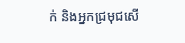ក់ និងអ្នកជ្រមុជសើ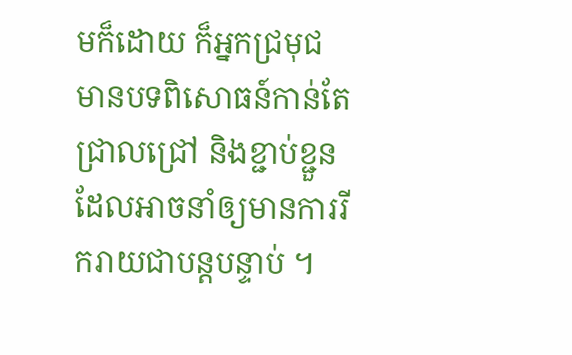មក៏ដោយ ក៏អ្នកជ្រមុជមានបទពិសោធន៍កាន់តែជ្រាលជ្រៅ និងខ្ជាប់ខ្ជួនដែលអាចនាំឲ្យមានការរីករាយជាបន្តបន្ទាប់ ។